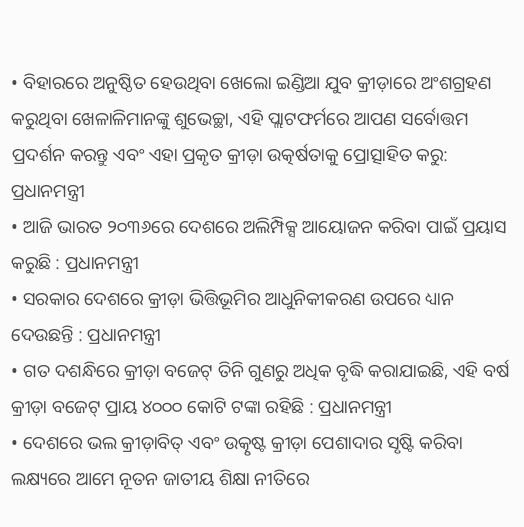• ବିହାରରେ ଅନୁଷ୍ଠିତ ହେଉଥିବା ଖେଲୋ ଇଣ୍ଡିଆ ଯୁବ କ୍ରୀଡ଼ାରେ ଅଂଶଗ୍ରହଣ କରୁଥିବା ଖେଳାଳିମାନଙ୍କୁ ଶୁଭେଚ୍ଛା, ଏହି ପ୍ଲାଟଫର୍ମରେ ଆପଣ ସର୍ବୋତ୍ତମ ପ୍ରଦର୍ଶନ କରନ୍ତୁ ଏବଂ ଏହା ପ୍ରକୃତ କ୍ରୀଡ଼ା ଉତ୍କର୍ଷତାକୁ ପ୍ରୋତ୍ସାହିତ କରୁ: ପ୍ରଧାନମନ୍ତ୍ରୀ
• ଆଜି ଭାରତ ୨୦୩୬ରେ ଦେଶରେ ଅଲିମ୍ପିକ୍ସ ଆୟୋଜନ କରିବା ପାଇଁ ପ୍ରୟାସ କରୁଛି : ପ୍ରଧାନମନ୍ତ୍ରୀ
• ସରକାର ଦେଶରେ କ୍ରୀଡ଼ା ଭିତ୍ତିଭୂମିର ଆଧୁନିକୀକରଣ ଉପରେ ଧ୍ୟାନ ଦେଉଛନ୍ତି : ପ୍ରଧାନମନ୍ତ୍ରୀ
• ଗତ ଦଶନ୍ଧିରେ କ୍ରୀଡ଼ା ବଜେଟ୍ ତିନି ଗୁଣରୁ ଅଧିକ ବୃଦ୍ଧି କରାଯାଇଛି, ଏହି ବର୍ଷ କ୍ରୀଡ଼ା ବଜେଟ୍ ପ୍ରାୟ ୪୦୦୦ କୋଟି ଟଙ୍କା ରହିଛି : ପ୍ରଧାନମନ୍ତ୍ରୀ
• ଦେଶରେ ଭଲ କ୍ରୀଡ଼ାବିତ୍ ଏବଂ ଉତ୍କୃଷ୍ଟ କ୍ରୀଡ଼ା ପେଶାଦାର ସୃଷ୍ଟି କରିବା ଲକ୍ଷ୍ୟରେ ଆମେ ନୂତନ ଜାତୀୟ ଶିକ୍ଷା ନୀତିରେ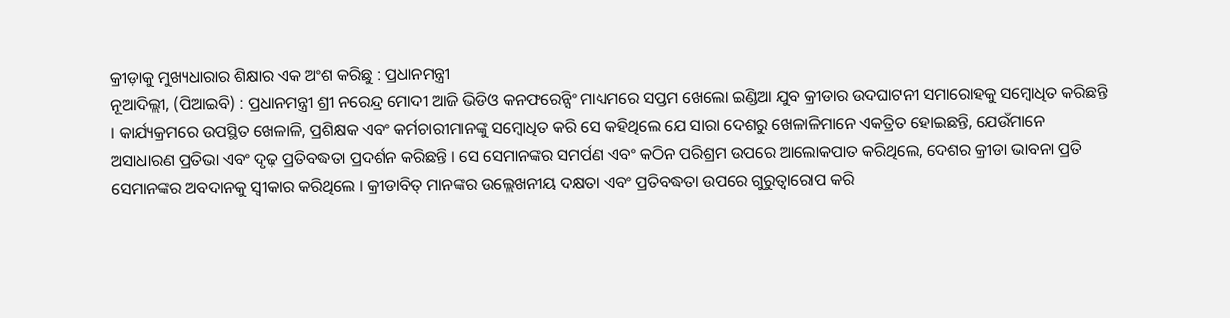କ୍ରୀଡ଼ାକୁ ମୁଖ୍ୟଧାରାର ଶିକ୍ଷାର ଏକ ଅଂଶ କରିଛୁ : ପ୍ରଧାନମନ୍ତ୍ରୀ
ନୂଆଦିଲ୍ଲୀ, (ପିଆଇବି) : ପ୍ରଧାନମନ୍ତ୍ରୀ ଶ୍ରୀ ନରେନ୍ଦ୍ର ମୋଦୀ ଆଜି ଭିଡିଓ କନଫରେନ୍ସିଂ ମାଧ୍ୟମରେ ସପ୍ତମ ଖେଲୋ ଇଣ୍ଡିଆ ଯୁବ କ୍ରୀଡାର ଉଦଘାଟନୀ ସମାରୋହକୁ ସମ୍ବୋଧିତ କରିଛନ୍ତି । କାର୍ଯ୍ୟକ୍ରମରେ ଉପସ୍ଥିତ ଖେଳାଳି, ପ୍ରଶିକ୍ଷକ ଏବଂ କର୍ମଚାରୀମାନଙ୍କୁ ସମ୍ବୋଧିତ କରି ସେ କହିଥିଲେ ଯେ ସାରା ଦେଶରୁ ଖେଳାଳିମାନେ ଏକତ୍ରିତ ହୋଇଛନ୍ତି, ଯେଉଁମାନେ ଅସାଧାରଣ ପ୍ରତିଭା ଏବଂ ଦୃଢ଼ ପ୍ରତିବଦ୍ଧତା ପ୍ରଦର୍ଶନ କରିଛନ୍ତି । ସେ ସେମାନଙ୍କର ସମର୍ପଣ ଏବଂ କଠିନ ପରିଶ୍ରମ ଉପରେ ଆଲୋକପାତ କରିଥିଲେ, ଦେଶର କ୍ରୀଡା ଭାବନା ପ୍ରତି ସେମାନଙ୍କର ଅବଦାନକୁ ସ୍ୱୀକାର କରିଥିଲେ । କ୍ରୀଡାବିତ୍ ମାନଙ୍କର ଉଲ୍ଲେଖନୀୟ ଦକ୍ଷତା ଏବଂ ପ୍ରତିବଦ୍ଧତା ଉପରେ ଗୁରୁତ୍ୱାରୋପ କରି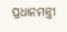ପ୍ରଧାନମନ୍ତ୍ରୀ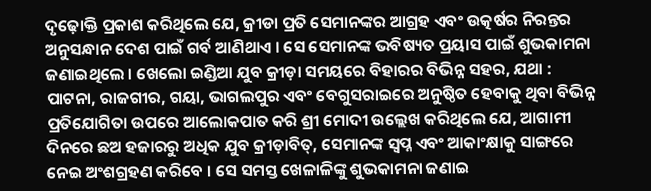ଦୃଢ଼ୋକ୍ତି ପ୍ରକାଶ କରିଥିଲେ ଯେ, କ୍ରୀଡା ପ୍ରତି ସେମାନଙ୍କର ଆଗ୍ରହ ଏବଂ ଉତ୍କର୍ଷର ନିରନ୍ତର ଅନୁସନ୍ଧାନ ଦେଶ ପାଇଁ ଗର୍ବ ଆଣିଥାଏ । ସେ ସେମାନଙ୍କ ଭବିଷ୍ୟତ ପ୍ରୟାସ ପାଇଁ ଶୁଭକାମନା ଜଣାଇଥିଲେ । ଖେଲୋ ଇଣ୍ଡିଆ ଯୁବ କ୍ରୀଡ଼ା ସମୟରେ ବିହାରର ବିଭିନ୍ନ ସହର, ଯଥା : ପାଟନା, ରାଜଗୀର, ଗୟା, ଭାଗଲପୁର ଏବଂ ବେଗୁସରାଇରେ ଅନୁଷ୍ଠିତ ହେବାକୁ ଥିବା ବିଭିନ୍ନ ପ୍ରତିଯୋଗିତା ଉପରେ ଆଲୋକପାତ କରି ଶ୍ରୀ ମୋଦୀ ଉଲ୍ଲେଖ କରିଥିଲେ ଯେ, ଆଗାମୀ ଦିନରେ ଛଅ ହଜାରରୁ ଅଧିକ ଯୁବ କ୍ରୀଡ଼ାବିତ୍, ସେମାନଙ୍କ ସ୍ୱପ୍ନ ଏବଂ ଆକାଂକ୍ଷାକୁ ସାଙ୍ଗରେ ନେଇ ଅଂଶଗ୍ରହଣ କରିବେ । ସେ ସମସ୍ତ ଖେଳାଳିଙ୍କୁ ଶୁଭକାମନା ଜଣାଇ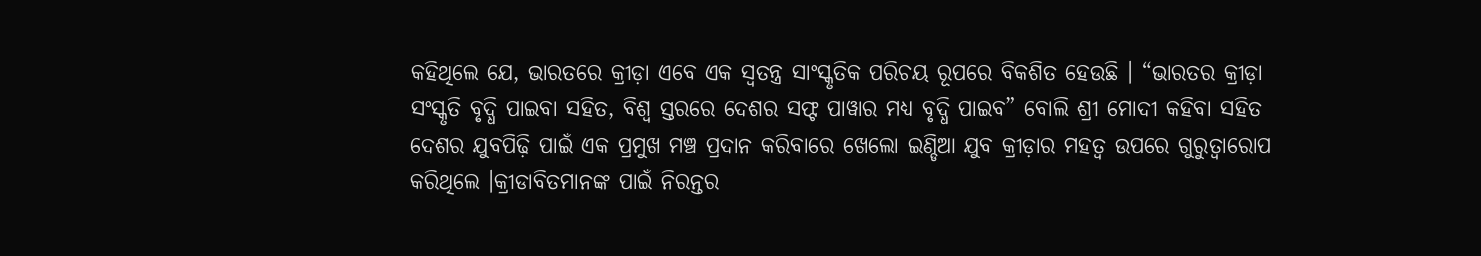କହିଥିଲେ ଯେ, ଭାରତରେ କ୍ରୀଡ଼ା ଏବେ ଏକ ସ୍ୱତନ୍ତ୍ର ସାଂସ୍କୃତିକ ପରିଚୟ ରୂପରେ ବିକଶିତ ହେଉଛି । “ଭାରତର କ୍ରୀଡ଼ା ସଂସ୍କୃତି ବୃଦ୍ଧି ପାଇବା ସହିତ, ବିଶ୍ୱ ସ୍ତରରେ ଦେଶର ସଫ୍ଟ ପାୱାର ମଧ୍ୟ ବୃଦ୍ଧି ପାଇବ” ବୋଲି ଶ୍ରୀ ମୋଦୀ କହିବା ସହିତ ଦେଶର ଯୁବପିଢ଼ି ପାଇଁ ଏକ ପ୍ରମୁଖ ମଞ୍ଚ ପ୍ରଦାନ କରିବାରେ ଖେଲୋ ଇଣ୍ଡିଆ ଯୁବ କ୍ରୀଡ଼ାର ମହତ୍ୱ ଉପରେ ଗୁରୁତ୍ୱାରୋପ କରିଥିଲେ ।କ୍ରୀଡାବିତମାନଙ୍କ ପାଇଁ ନିରନ୍ତର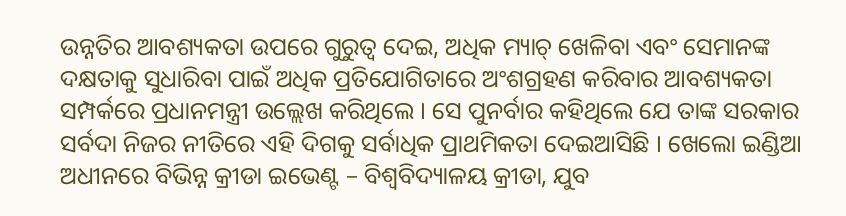ଉନ୍ନତିର ଆବଶ୍ୟକତା ଉପରେ ଗୁରୁତ୍ୱ ଦେଇ, ଅଧିକ ମ୍ୟାଚ୍ ଖେଳିବା ଏବଂ ସେମାନଙ୍କ ଦକ୍ଷତାକୁ ସୁଧାରିବା ପାଇଁ ଅଧିକ ପ୍ରତିଯୋଗିତାରେ ଅଂଶଗ୍ରହଣ କରିବାର ଆବଶ୍ୟକତା ସମ୍ପର୍କରେ ପ୍ରଧାନମନ୍ତ୍ରୀ ଉଲ୍ଲେଖ କରିଥିଲେ । ସେ ପୁନର୍ବାର କହିଥିଲେ ଯେ ତାଙ୍କ ସରକାର ସର୍ବଦା ନିଜର ନୀତିରେ ଏହି ଦିଗକୁ ସର୍ବାଧିକ ପ୍ରାଥମିକତା ଦେଇଆସିଛି । ଖେଲୋ ଇଣ୍ଡିଆ ଅଧୀନରେ ବିଭିନ୍ନ କ୍ରୀଡା ଇଭେଣ୍ଟ – ବିଶ୍ୱବିଦ୍ୟାଳୟ କ୍ରୀଡା, ଯୁବ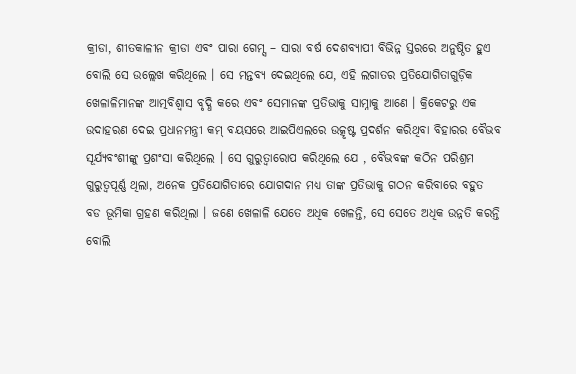କ୍ରୀଡା, ଶୀତକାଳୀନ କ୍ରୀଡା ଏବଂ ପାରା ଗେମ୍ସ – ସାରା ବର୍ଷ ଦେଶବ୍ୟାପୀ ବିଭିନ୍ନ ସ୍ତରରେ ଅନୁଷ୍ଠିତ ହୁଏ ବୋଲି ସେ ଉଲ୍ଲେଖ କରିଥିଲେ । ସେ ମନ୍ତବ୍ୟ ଦେଇଥିଲେ ଯେ, ଏହି ଲଗାତର ପ୍ରତିଯୋଗିତାଗୁଡ଼ିକ ଖେଳାଳିମାନଙ୍କ ଆତ୍ମବିଶ୍ୱାସ ବୃଦ୍ଧି କରେ ଏବଂ ସେମାନଙ୍କ ପ୍ରତିଭାକୁ ସାମ୍ନାକୁ ଆଣେ । କ୍ରିକେଟରୁ ଏକ ଉଦାହରଣ ଦେଇ ପ୍ରଧାନମନ୍ତ୍ରୀ କମ୍ ବୟସରେ ଆଇପିଏଲରେ ଉତ୍କୃଷ୍ଟ ପ୍ରଦର୍ଶନ କରିଥିବା ବିହାରର ବୈଭବ ସୂର୍ଯ୍ୟବଂଶୀଙ୍କୁ ପ୍ରଶଂସା କରିଥିଲେ । ସେ ଗୁରୁତ୍ୱାରୋପ କରିଥିଲେ ଯେ , ବୈଭବଙ୍କ କଠିନ ପରିଶ୍ରମ ଗୁରୁତ୍ୱପୂର୍ଣ୍ଣ ଥିଲା, ଅନେକ ପ୍ରତିଯୋଗିତାରେ ଯୋଗଦାନ ମଧ୍ୟ ତାଙ୍କ ପ୍ରତିଭାକୁ ଗଠନ କରିବାରେ ବହୁତ ବଡ ଭୂମିକା ଗ୍ରହଣ କରିଥିଲା । ଜଣେ ଖେଳାଳି ଯେତେ ଅଧିକ ଖେଳନ୍ତି, ସେ ସେତେ ଅଧିକ ଉନ୍ନତି କରନ୍ତି ବୋଲି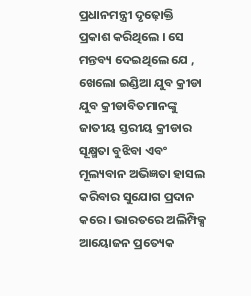ପ୍ରଧାନମନ୍ତ୍ରୀ ଦୃଢ଼ୋକ୍ତି ପ୍ରକାଶ କରିଥିଲେ । ସେ ମନ୍ତବ୍ୟ ଦେଇଥିଲେ ଯେ , ଖେଲୋ ଇଣ୍ଡିଆ ଯୁବ କ୍ରୀଡା ଯୁବ କ୍ରୀଡାବିତମାନଙ୍କୁ ଜାତୀୟ ସ୍ତରୀୟ କ୍ରୀଡାର ସୂକ୍ଷ୍ମତା ବୁଝିବା ଏବଂ ମୂଲ୍ୟବାନ ଅଭିଜ୍ଞତା ହାସଲ କରିବାର ସୁଯୋଗ ପ୍ରଦାନ କରେ । ଭାରତରେ ଅଲିମ୍ପିକ୍ସ ଆୟୋଜନ ପ୍ରତ୍ୟେକ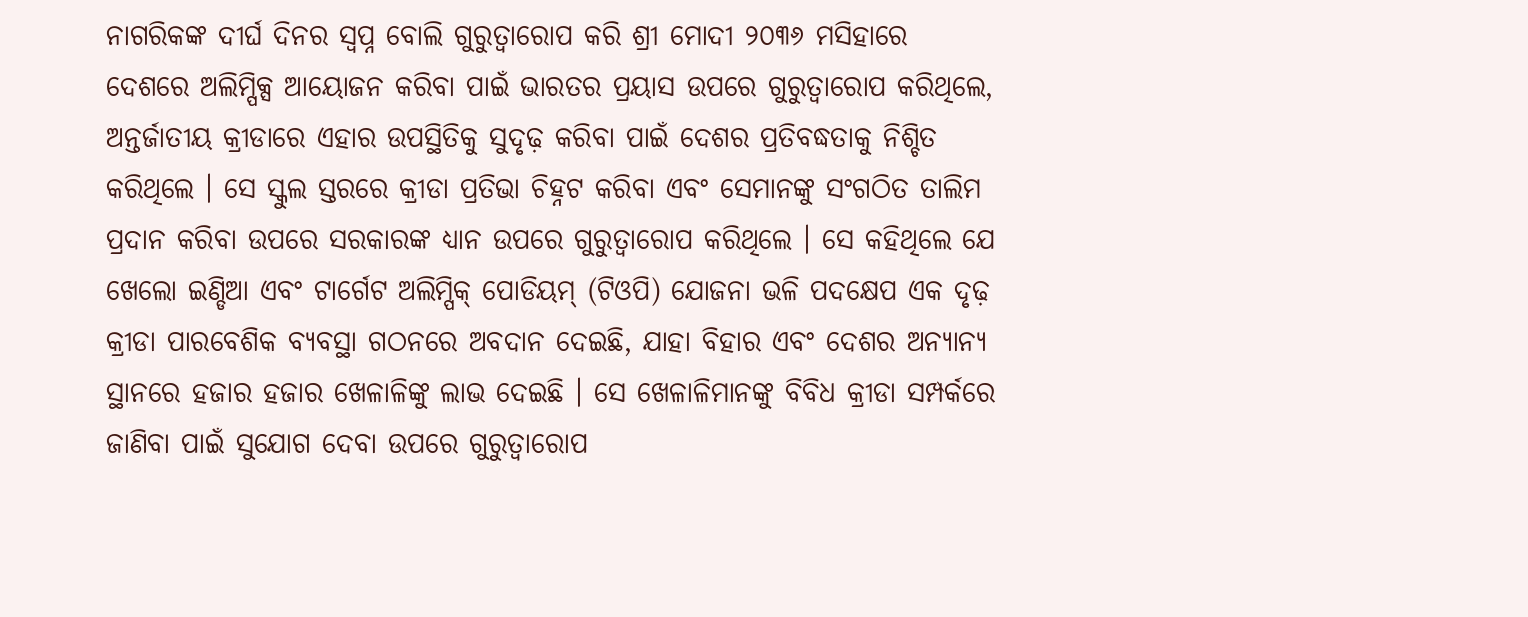ନାଗରିକଙ୍କ ଦୀର୍ଘ ଦିନର ସ୍ୱପ୍ନ ବୋଲି ଗୁରୁତ୍ୱାରୋପ କରି ଶ୍ରୀ ମୋଦୀ ୨୦୩୬ ମସିହାରେ ଦେଶରେ ଅଲିମ୍ପିକ୍ସ ଆୟୋଜନ କରିବା ପାଇଁ ଭାରତର ପ୍ରୟାସ ଉପରେ ଗୁରୁତ୍ୱାରୋପ କରିଥିଲେ, ଅନ୍ତର୍ଜାତୀୟ କ୍ରୀଡାରେ ଏହାର ଉପସ୍ଥିତିକୁ ସୁଦୃଢ଼ କରିବା ପାଇଁ ଦେଶର ପ୍ରତିବଦ୍ଧତାକୁ ନିଶ୍ଚିତ କରିଥିଲେ । ସେ ସ୍କୁଲ ସ୍ତରରେ କ୍ରୀଡା ପ୍ରତିଭା ଚିହ୍ନଟ କରିବା ଏବଂ ସେମାନଙ୍କୁ ସଂଗଠିତ ତାଲିମ ପ୍ରଦାନ କରିବା ଉପରେ ସରକାରଙ୍କ ଧ୍ୟାନ ଉପରେ ଗୁରୁତ୍ୱାରୋପ କରିଥିଲେ । ସେ କହିଥିଲେ ଯେ ଖେଲୋ ଇଣ୍ଡିଆ ଏବଂ ଟାର୍ଗେଟ ଅଲିମ୍ପିକ୍ ପୋଡିୟମ୍ (ଟିଓପି) ଯୋଜନା ଭଳି ପଦକ୍ଷେପ ଏକ ଦୃଢ଼ କ୍ରୀଡା ପାରବେଶିକ ବ୍ୟବସ୍ଥା ଗଠନରେ ଅବଦାନ ଦେଇଛି, ଯାହା ବିହାର ଏବଂ ଦେଶର ଅନ୍ୟାନ୍ୟ ସ୍ଥାନରେ ହଜାର ହଜାର ଖେଳାଳିଙ୍କୁ ଲାଭ ଦେଇଛି । ସେ ଖେଳାଳିମାନଙ୍କୁ ବିବିଧ କ୍ରୀଡା ସମ୍ପର୍କରେ ଜାଣିବା ପାଇଁ ସୁଯୋଗ ଦେବା ଉପରେ ଗୁରୁତ୍ୱାରୋପ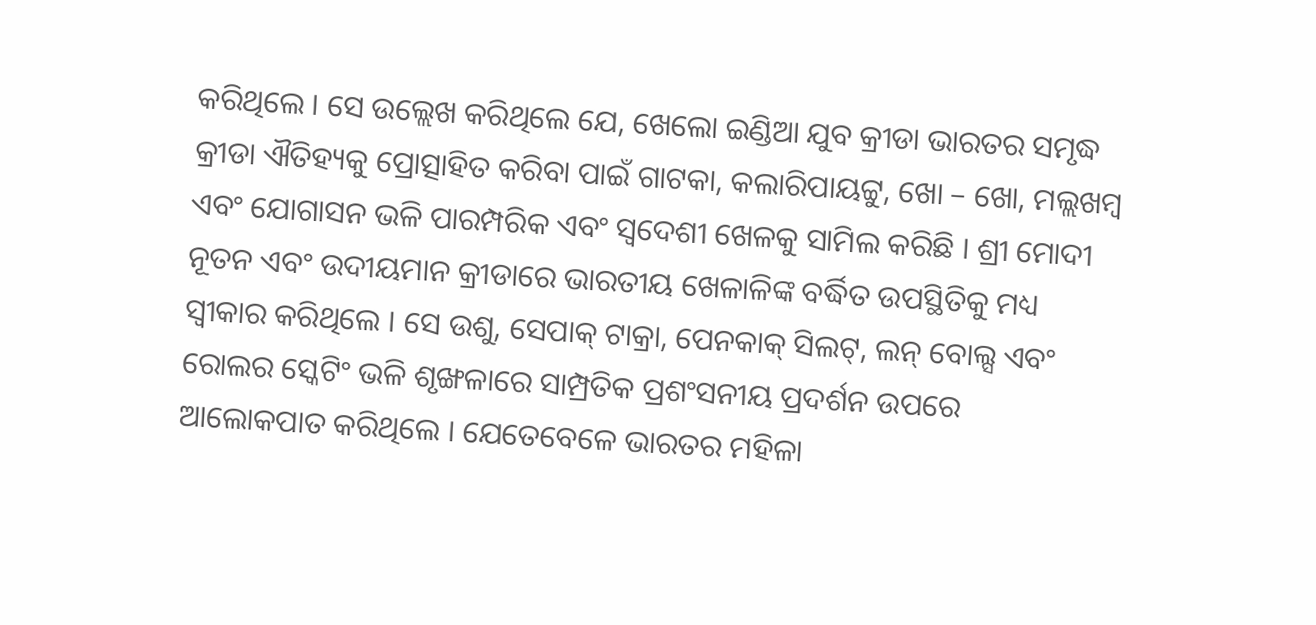କରିଥିଲେ । ସେ ଉଲ୍ଲେଖ କରିଥିଲେ ଯେ, ଖେଲୋ ଇଣ୍ଡିଆ ଯୁବ କ୍ରୀଡା ଭାରତର ସମୃଦ୍ଧ କ୍ରୀଡା ଐତିହ୍ୟକୁ ପ୍ରୋତ୍ସାହିତ କରିବା ପାଇଁ ଗାଟକା, କଲାରିପାୟଟ୍ଟୁ, ଖୋ – ଖୋ, ମଲ୍ଲଖମ୍ବ ଏବଂ ଯୋଗାସନ ଭଳି ପାରମ୍ପରିକ ଏବଂ ସ୍ୱଦେଶୀ ଖେଳକୁ ସାମିଲ କରିଛି । ଶ୍ରୀ ମୋଦୀ ନୂତନ ଏବଂ ଉଦୀୟମାନ କ୍ରୀଡାରେ ଭାରତୀୟ ଖେଳାଳିଙ୍କ ବର୍ଦ୍ଧିତ ଉପସ୍ଥିତିକୁ ମଧ୍ୟ ସ୍ୱୀକାର କରିଥିଲେ । ସେ ଉଶୁ, ସେପାକ୍ ଟାକ୍ରା, ପେନକାକ୍ ସିଲଟ୍, ଲନ୍ ବୋଲ୍ସ ଏବଂ ରୋଲର ସ୍କେଟିଂ ଭଳି ଶୃଙ୍ଖଳାରେ ସାମ୍ପ୍ରତିକ ପ୍ରଶଂସନୀୟ ପ୍ରଦର୍ଶନ ଉପରେ ଆଲୋକପାତ କରିଥିଲେ । ଯେତେବେଳେ ଭାରତର ମହିଳା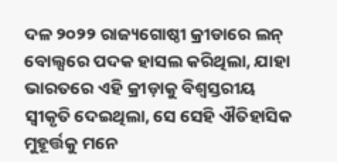ଦଳ ୨୦୨୨ ରାଜ୍ୟଗୋଷ୍ଠୀ କ୍ରୀଡାରେ ଲନ୍ ବୋଲ୍ସରେ ପଦକ ହାସଲ କରିଥିଲା, ଯାହା ଭାରତରେ ଏହି କ୍ରୀଡ଼ାକୁ ବିଶ୍ୱସ୍ତରୀୟ ସ୍ୱୀକୃତି ଦେଇଥିଲା, ସେ ସେହି ଐତିହାସିକ ମୁହୂର୍ତ୍ତକୁ ମନେ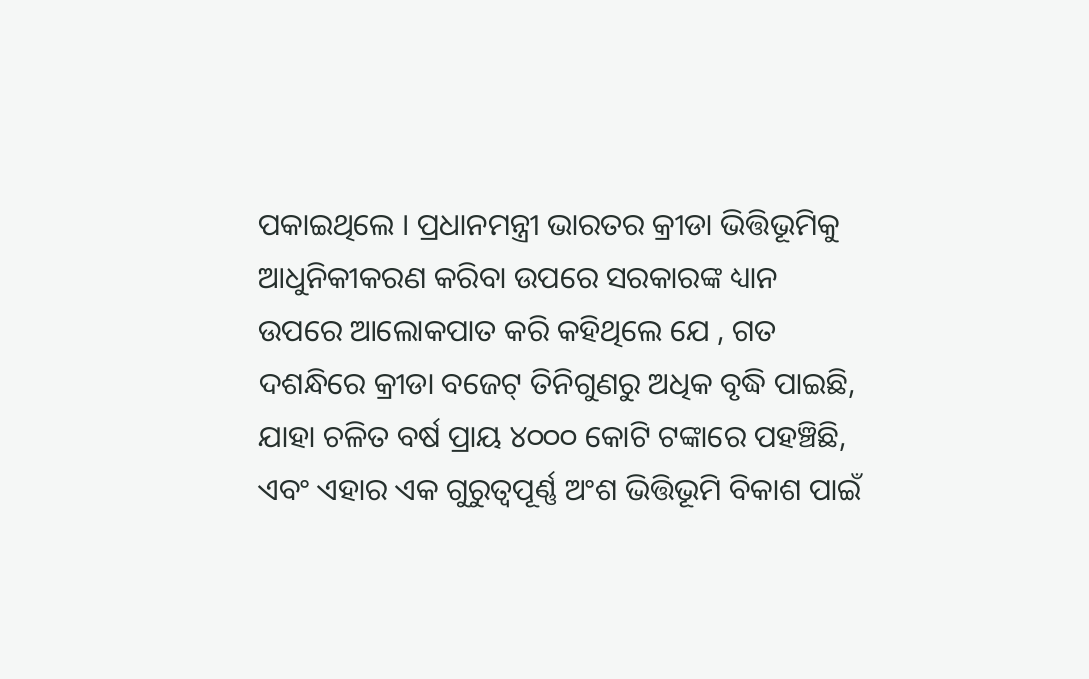ପକାଇଥିଲେ । ପ୍ରଧାନମନ୍ତ୍ରୀ ଭାରତର କ୍ରୀଡା ଭିତ୍ତିଭୂମିକୁ ଆଧୁନିକୀକରଣ କରିବା ଉପରେ ସରକାରଙ୍କ ଧ୍ୟାନ ଉପରେ ଆଲୋକପାତ କରି କହିଥିଲେ ଯେ , ଗତ ଦଶନ୍ଧିରେ କ୍ରୀଡା ବଜେଟ୍ ତିନିଗୁଣରୁ ଅଧିକ ବୃଦ୍ଧି ପାଇଛି, ଯାହା ଚଳିତ ବର୍ଷ ପ୍ରାୟ ୪୦୦୦ କୋଟି ଟଙ୍କାରେ ପହଞ୍ଚିଛି, ଏବଂ ଏହାର ଏକ ଗୁରୁତ୍ୱପୂର୍ଣ୍ଣ ଅଂଶ ଭିତ୍ତିଭୂମି ବିକାଶ ପାଇଁ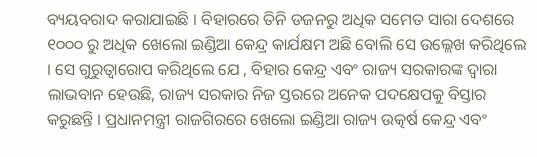ବ୍ୟୟବରାଦ କରାଯାଇଛି । ବିହାରରେ ତିନି ଡଜନରୁ ଅଧିକ ସମେତ ସାରା ଦେଶରେ ୧୦୦୦ ରୁ ଅଧିକ ଖେଲୋ ଇଣ୍ଡିଆ କେନ୍ଦ୍ର କାର୍ଯକ୍ଷମ ଅଛି ବୋଲି ସେ ଉଲ୍ଲେଖ କରିଥିଲେ । ସେ ଗୁରୁତ୍ୱାରୋପ କରିଥିଲେ ଯେ , ବିହାର କେନ୍ଦ୍ର ଏବଂ ରାଜ୍ୟ ସରକାରଙ୍କ ଦ୍ୱାରା ଲାଭବାନ ହେଉଛି, ରାଜ୍ୟ ସରକାର ନିଜ ସ୍ତରରେ ଅନେକ ପଦକ୍ଷେପକୁ ବିସ୍ତାର କରୁଛନ୍ତି । ପ୍ରଧାନମନ୍ତ୍ରୀ ରାଜଗିରରେ ଖେଲୋ ଇଣ୍ଡିଆ ରାଜ୍ୟ ଉତ୍କର୍ଷ କେନ୍ଦ୍ର ଏବଂ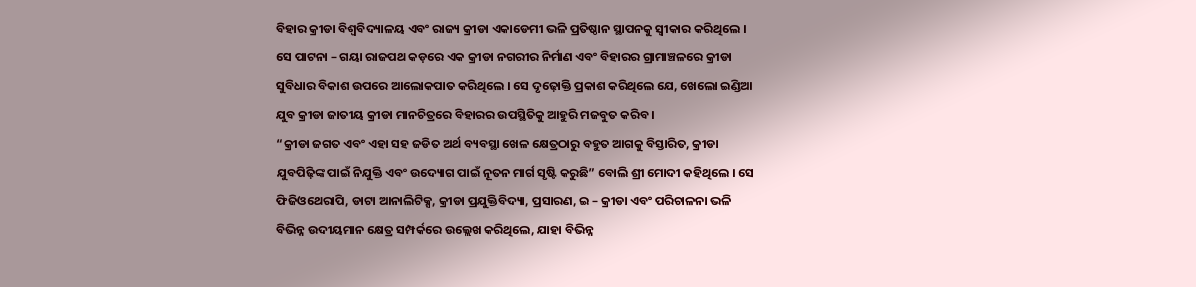ବିହାର କ୍ରୀଡା ବିଶ୍ୱବିଦ୍ୟାଳୟ ଏବଂ ରାଜ୍ୟ କ୍ରୀଡା ଏକାଡେମୀ ଭଳି ପ୍ରତିଷ୍ଠାନ ସ୍ଥାପନକୁ ସ୍ୱୀକାର କରିଥିଲେ । ସେ ପାଟନା – ଗୟା ରାଜପଥ କଡ଼ରେ ଏକ କ୍ରୀଡା ନଗରୀର ନିର୍ମାଣ ଏବଂ ବିହାରର ଗ୍ରାମାଞ୍ଚଳରେ କ୍ରୀଡା ସୁବିଧାର ବିକାଶ ଉପରେ ଆଲୋକପାତ କରିଥିଲେ । ସେ ଦୃଢ଼ୋକ୍ତି ପ୍ରକାଶ କରିଥିଲେ ଯେ, ଖେଲୋ ଇଣ୍ଡିଆ ଯୁବ କ୍ରୀଡା ଜାତୀୟ କ୍ରୀଡା ମାନଚିତ୍ରରେ ବିହାରର ଉପସ୍ଥିତିକୁ ଆହୁରି ମଜବୁତ କରିବ ।
“କ୍ରୀଡା ଜଗତ ଏବଂ ଏହା ସହ ଜଡିତ ଅର୍ଥ ବ୍ୟବସ୍ଥା ଖେଳ କ୍ଷେତ୍ରଠାରୁ ବହୁତ ଆଗକୁ ବିସ୍ତାରିତ, କ୍ରୀଡା ଯୁବପିଢ଼ିଙ୍କ ପାଇଁ ନିଯୁକ୍ତି ଏବଂ ଉଦ୍ୟୋଗ ପାଇଁ ନୂତନ ମାର୍ଗ ସୃଷ୍ଟି କରୁଛି” ବୋଲି ଶ୍ରୀ ମୋଦୀ କହିଥିଲେ । ସେ ଫିଜିଓଥେରାପି, ଡାଟା ଆନାଲିଟିକ୍ସ, କ୍ରୀଡା ପ୍ରଯୁକ୍ତିବିଦ୍ୟା, ପ୍ରସାରଣ, ଇ – କ୍ରୀଡା ଏବଂ ପରିଚାଳନା ଭଳି ବିଭିନ୍ନ ଉଦୀୟମାନ କ୍ଷେତ୍ର ସମ୍ପର୍କରେ ଉଲ୍ଲେଖ କରିଥିଲେ, ଯାହା ବିଭିନ୍ନ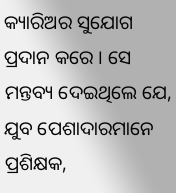କ୍ୟାରିଅର ସୁଯୋଗ ପ୍ରଦାନ କରେ । ସେ ମନ୍ତବ୍ୟ ଦେଇଥିଲେ ଯେ, ଯୁବ ପେଶାଦାରମାନେ ପ୍ରଶିକ୍ଷକ,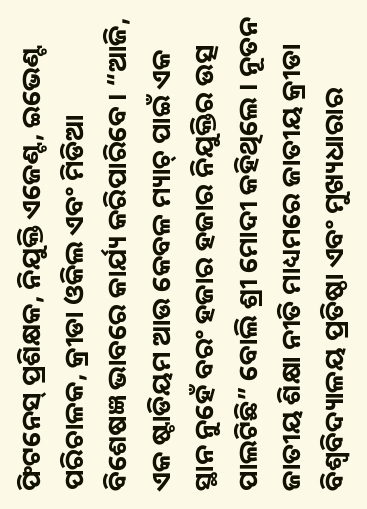ଫିଟନେସ୍ ପ୍ରଶିକ୍ଷକ, ନିଯୁକ୍ତି ଏଜେଣ୍ଟ, ଇଭେଣ୍ଟ ପରିଚାଳକ, କ୍ରୀଡା ଓକିଲ ଏବଂ ମିଡିଆ ବିଶେଷଜ୍ଞ ଭାବରେ କାର୍ଯ୍ୟ କରିପାରିବେ । “ଆଜି, ଏକ ଷ୍ଟାଡିୟମ ଆଉ କେବଳ ମ୍ୟାଚ୍ ପାଇଁ ଏକ ସ୍ଥାନ ନୁହେଁ ବରଂ ହଜାର ହଜାର ନିଯୁକ୍ତିର ଉତ୍ସ ପାଲଟିଛି” ବୋଲି ଶ୍ରୀ ମୋଦୀ କହିଥିଲେ । ନୂତନ ଜାତୀୟ ଶିକ୍ଷା ନୀତି ମାଧ୍ୟମରେ ଜାତୀୟ କ୍ରୀଡା ବିଶ୍ୱବିଦ୍ୟାଳୟ ପ୍ରତିଷ୍ଠା ଏବଂ ମୁଖ୍ୟଧାରାର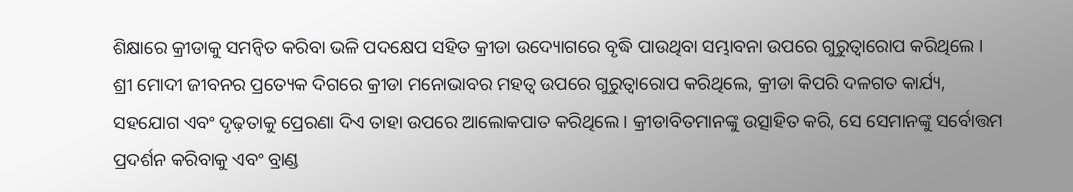ଶିକ୍ଷାରେ କ୍ରୀଡାକୁ ସମନ୍ୱିତ କରିବା ଭଳି ପଦକ୍ଷେପ ସହିତ କ୍ରୀଡା ଉଦ୍ୟୋଗରେ ବୃଦ୍ଧି ପାଉଥିବା ସମ୍ଭାବନା ଉପରେ ଗୁରୁତ୍ୱାରୋପ କରିଥିଲେ । ଶ୍ରୀ ମୋଦୀ ଜୀବନର ପ୍ରତ୍ୟେକ ଦିଗରେ କ୍ରୀଡା ମନୋଭାବର ମହତ୍ୱ ଉପରେ ଗୁରୁତ୍ୱାରୋପ କରିଥିଲେ, କ୍ରୀଡା କିପରି ଦଳଗତ କାର୍ଯ୍ୟ, ସହଯୋଗ ଏବଂ ଦୃଢ଼ତାକୁ ପ୍ରେରଣା ଦିଏ ତାହା ଉପରେ ଆଲୋକପାତ କରିଥିଲେ । କ୍ରୀଡାବିତମାନଙ୍କୁ ଉତ୍ସାହିତ କରି, ସେ ସେମାନଙ୍କୁ ସର୍ବୋତ୍ତମ ପ୍ରଦର୍ଶନ କରିବାକୁ ଏବଂ ବ୍ରାଣ୍ଡ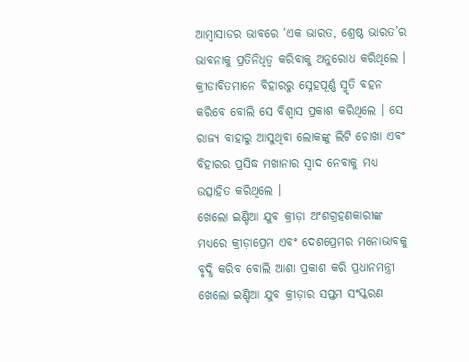ଆମ୍ବାସାଡର ଭାବରେ ‘ଏକ ଭାରତ, ଶ୍ରେଷ୍ଠ ଭାରତ’ର ଭାବନାକୁ ପ୍ରତିନିଧିତ୍ୱ କରିବାକୁ ଅନୁରୋଧ କରିଥିଲେ । କ୍ରୀଡାବିତମାନେ ବିହାରରୁ ସ୍ନେହପୂର୍ଣ୍ଣ ସ୍ମୃତି ବହନ କରିବେ ବୋଲି ସେ ବିଶ୍ୱାସ ପ୍ରକାଶ କରିଥିଲେ । ସେ ରାଜ୍ୟ ବାହାରୁ ଆସୁଥିବା ଲୋକଙ୍କୁ ଲିଟି ଚୋଖା ଏବଂ ବିହାରର ପ୍ରସିଦ୍ଧ ମଖାନାର ସ୍ୱାଦ ନେବାକୁ ମଧ୍ୟ ଉତ୍ସାହିତ କରିଥିଲେ ।
ଖେଲୋ ଇଣ୍ଡିଆ ଯୁବ କ୍ରୀଡ଼ା ଅଂଶଗ୍ରହଣକାରୀଙ୍କ ମଧ୍ୟରେ କ୍ରୀଡ଼ାପ୍ରେମ ଏବଂ ଦେଶପ୍ରେମର ମନୋଭାବକୁ ବୃଦ୍ଧି କରିବ ବୋଲି ଆଶା ପ୍ରକାଶ କରି ପ୍ରଧାନମନ୍ତ୍ରୀ ଖେଲୋ ଇଣ୍ଡିଆ ଯୁବ କ୍ରୀଡ଼ାର ସପ୍ତମ ସଂସ୍କରଣ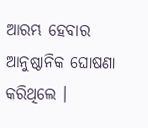ଆରମ୍ଭ ହେବାର ଆନୁଷ୍ଠାନିକ ଘୋଷଣା କରିଥିଲେ ।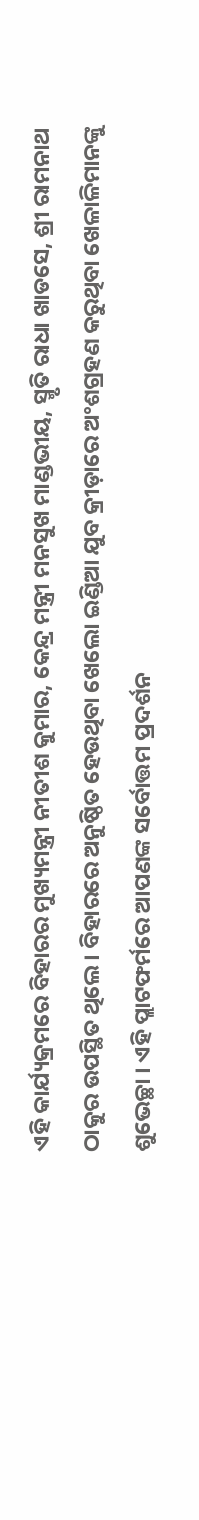ଏହି କାର୍ଯ୍ୟକ୍ରମରେ ବିହାରର ମୁଖ୍ୟମନ୍ତ୍ରୀ ନୀତୀଶ କୁମାର, କେନ୍ଦ୍ର ମନ୍ତ୍ରୀ ମନସୁଖ ମାଣ୍ଡଭୀୟ, ସ୍ମୃତି ରାଧା ଖାଡସେ, ଶ୍ରୀ ରାମନାଥ ଠାକୁର ଉପସ୍ଥିତ ଥିଲେ । ବିହାରରେ ଅନୁଷ୍ଠିତ ହେଉଥିବା ଖେଲୋ ଇଣ୍ଡିଆ ଯୁବ କ୍ରୀଡ଼ାରେ ଅଂଶଗ୍ରହଣ କରୁଥିବା ଖେଳାଳିମାନଙ୍କୁ ଶୁଭେଚ୍ଛା । ଏହି ପ୍ଲାଟଫର୍ମରେ ଆପଣଙ୍କ ସର୍ବୋତ୍ତମ ପ୍ରଦର୍ଶନ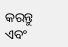କରନ୍ତୁ ଏବଂ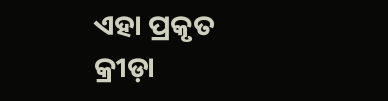ଏହା ପ୍ରକୃତ କ୍ରୀଡ଼ା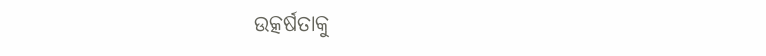ଉତ୍କର୍ଷତାକୁ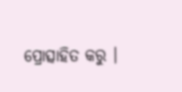ପ୍ରୋତ୍ସାହିତ କରୁ ।